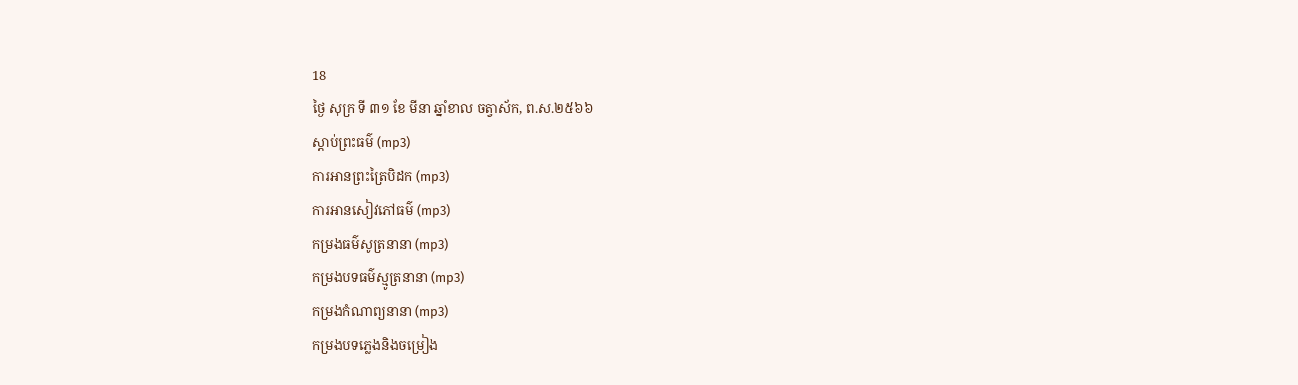18
ថ្ងៃ សុក្រ ទី ៣១ ខែ មីនា ឆ្នាំខាល ចត្វាស័ក, ព.ស.២៥៦៦
ស្តាប់ព្រះធម៌ (mp3)
ការអានព្រះត្រៃបិដក (mp3)
ការអានសៀវភៅធម៌ (mp3)
កម្រងធម៌សូត្រនានា (mp3)
កម្រងបទធម៌ស្មូត្រនានា (mp3)
កម្រងកំណាព្យនានា (mp3)
កម្រងបទភ្លេងនិងចម្រៀង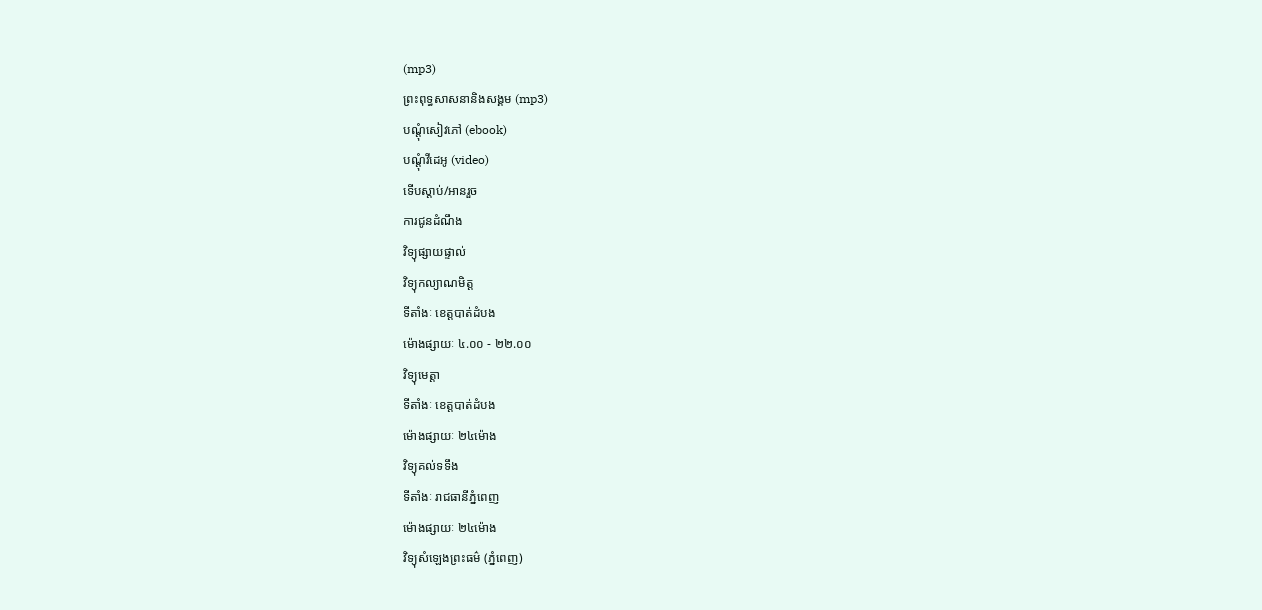(mp3)
ព្រះពុទ្ធសាសនានិងសង្គម (mp3)
បណ្តុំសៀវភៅ (ebook)
បណ្តុំវីដេអូ (video)
ទើបស្តាប់/អានរួច
ការជូនដំណឹង
វិទ្យុផ្សាយផ្ទាល់
វិទ្យុកល្យាណមិត្ត
ទីតាំងៈ ខេត្តបាត់ដំបង
ម៉ោងផ្សាយៈ ៤.០០ - ២២.០០
វិទ្យុមេត្តា
ទីតាំងៈ ខេត្តបាត់ដំបង
ម៉ោងផ្សាយៈ ២៤ម៉ោង
វិទ្យុគល់ទទឹង
ទីតាំងៈ រាជធានីភ្នំពេញ
ម៉ោងផ្សាយៈ ២៤ម៉ោង
វិទ្យុសំឡេងព្រះធម៌ (ភ្នំពេញ)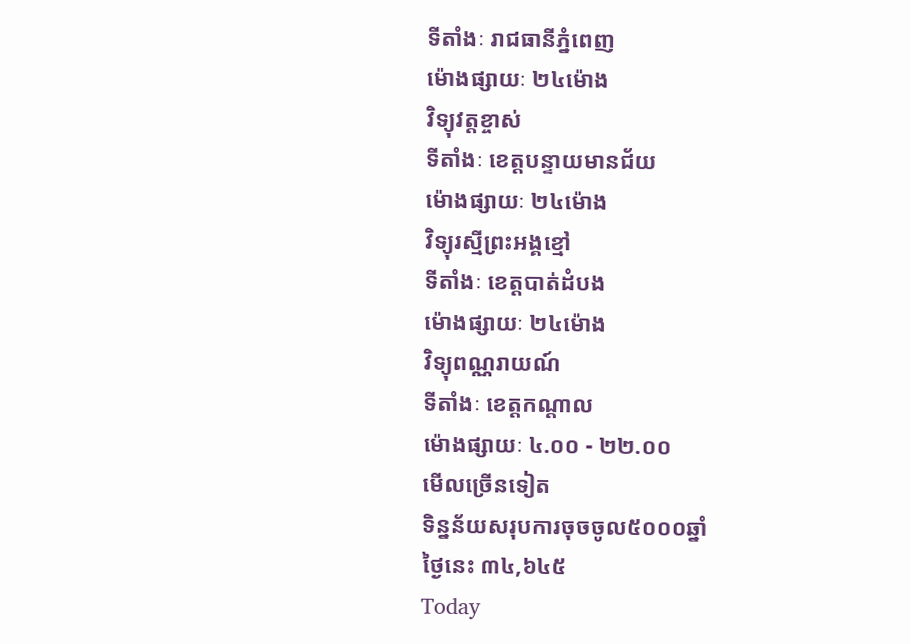ទីតាំងៈ រាជធានីភ្នំពេញ
ម៉ោងផ្សាយៈ ២៤ម៉ោង
វិទ្យុវត្តខ្ចាស់
ទីតាំងៈ ខេត្តបន្ទាយមានជ័យ
ម៉ោងផ្សាយៈ ២៤ម៉ោង
វិទ្យុរស្មីព្រះអង្គខ្មៅ
ទីតាំងៈ ខេត្តបាត់ដំបង
ម៉ោងផ្សាយៈ ២៤ម៉ោង
វិទ្យុពណ្ណរាយណ៍
ទីតាំងៈ ខេត្តកណ្តាល
ម៉ោងផ្សាយៈ ៤.០០ - ២២.០០
មើលច្រើនទៀត
ទិន្នន័យសរុបការចុចចូល៥០០០ឆ្នាំ
ថ្ងៃនេះ ៣៤,៦៤៥
Today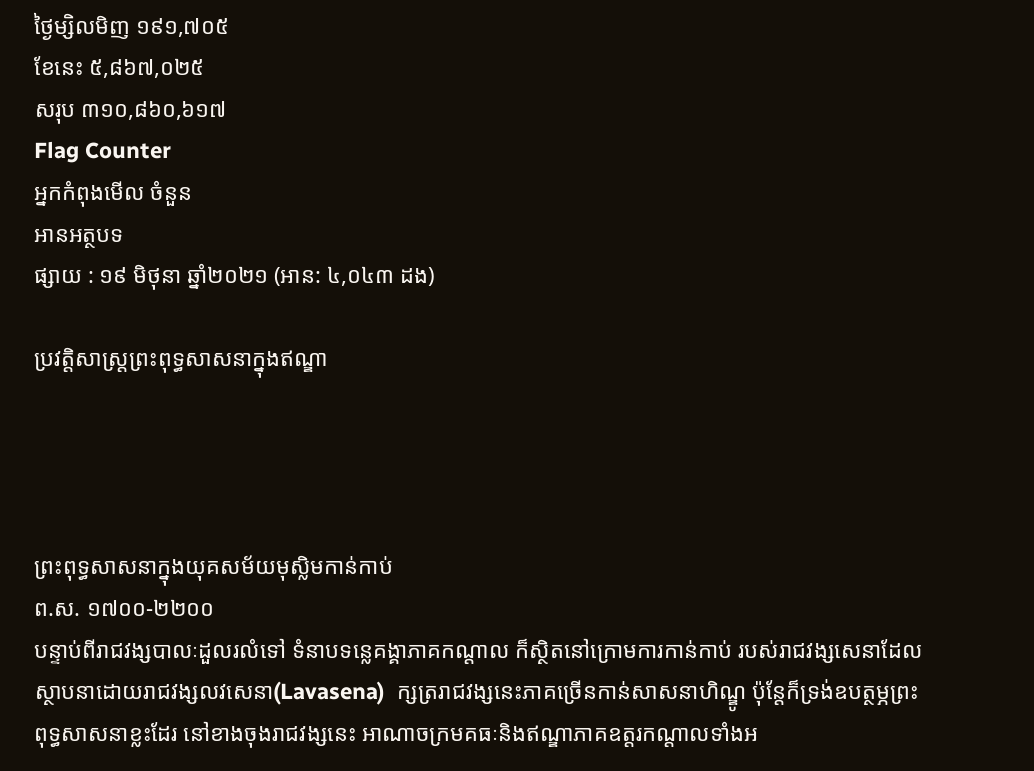ថ្ងៃម្សិលមិញ ១៩១,៧០៥
ខែនេះ ៥,៨៦៧,០២៥
សរុប ៣១០,៨៦០,៦១៧
Flag Counter
អ្នកកំពុងមើល ចំនួន
អានអត្ថបទ
ផ្សាយ : ១៩ មិថុនា ឆ្នាំ២០២១ (អាន: ៤,០៤៣ ដង)

ប្រវត្តិសាស្រ្តព្រះពុទ្ធសាសនាក្នុងឥណ្ឌា




ព្រះពុទ្ធសាសនាក្នុងយុគសម័យមុស្លិមកាន់កាប់
ព.ស. ១៧០០-២២០០
បន្ទាប់ពីរាជវង្សបាលៈដួលរលំទៅ ទំនាបទន្លេគង្គាភាគកណ្តាល ក៏ស្ថិតនៅក្រោមការកាន់កាប់ របស់រាជវង្សសេនាដែលស្ថាបនាដោយរាជវង្សលវសេនា(Lavasena)  ក្សត្ររាជវង្សនេះភាគច្រើនកាន់សាសនាហិណ្ឌូ ប៉ុន្តែក៏ទ្រង់ឧបត្ថម្ភព្រះពុទ្ធសាសនាខ្លះដែរ នៅខាងចុងរាជវង្សនេះ អាណាចក្រមគធៈនិងឥណ្ឌាភាគឧត្តរកណ្តាលទាំងអ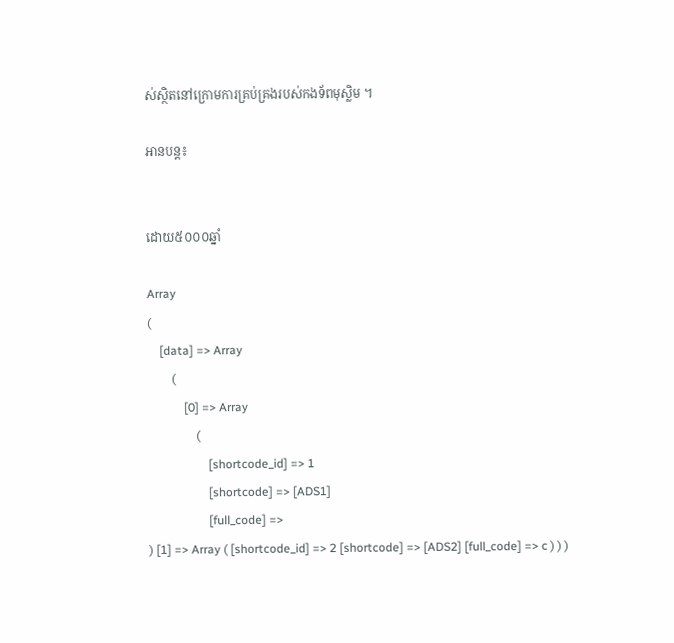ស់ស្ថិតនៅក្រោមការគ្រប់គ្រងរបស់កងទ័ពមុស្លិម ។

អានបន្ត៖


ដោយ៥០០០ឆ្នាំ

Array
(
    [data] => Array
        (
            [0] => Array
                (
                    [shortcode_id] => 1
                    [shortcode] => [ADS1]
                    [full_code] =>
) [1] => Array ( [shortcode_id] => 2 [shortcode] => [ADS2] [full_code] => c ) ) )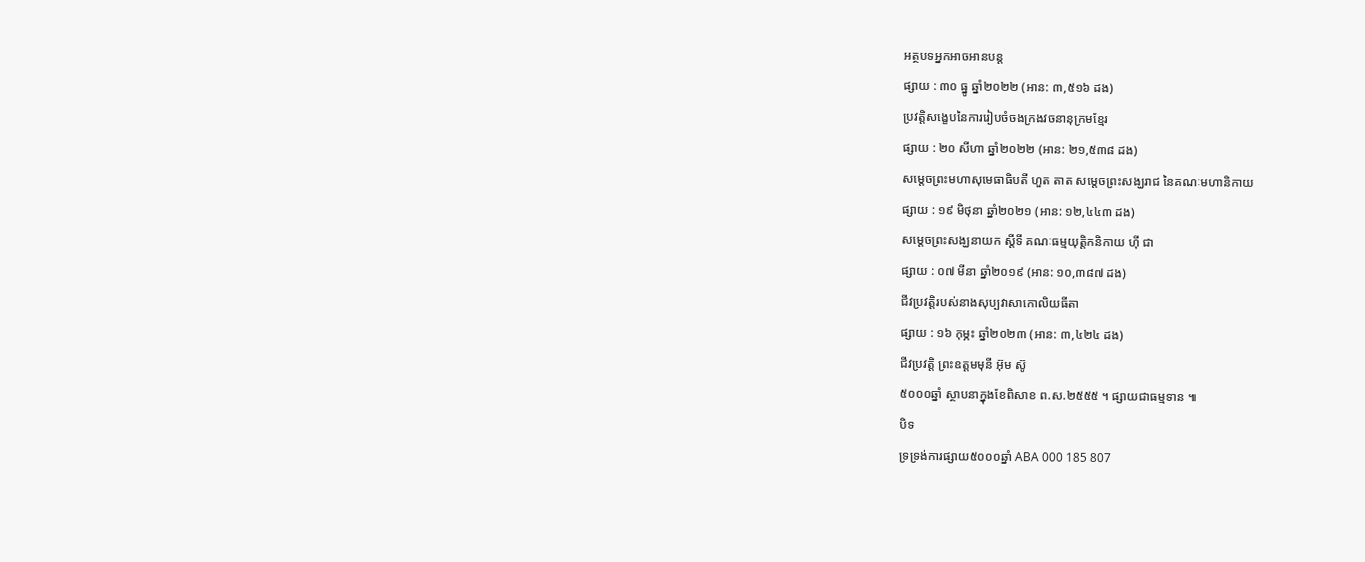អត្ថបទអ្នកអាចអានបន្ត
ផ្សាយ : ៣០ ធ្នូ ឆ្នាំ២០២២ (អាន: ៣,៥១៦ ដង)
ប្រវត្តិសង្ខេបនៃការរៀបចំចងក្រងវចនានុក្រមខ្មែរ
ផ្សាយ : ២០ សីហា ឆ្នាំ២០២២ (អាន: ២១,៥៣៨ ដង)
សម្ដេចព្រះមហាសុមេធាធិបតី ហួត តាត សម្ដេចព្រះសង្ឃរាជ នៃគណៈមហានិកាយ
ផ្សាយ : ១៩ មិថុនា ឆ្នាំ២០២១ (អាន: ១២,៤៤៣ ដង)
សម្ដេចព្រះសង្ឃនាយក ស្ដីទី គណៈធម្មយុត្តិកនិកាយ ហ៊ី ជា
ផ្សាយ : ០៧ មីនា ឆ្នាំ២០១៩ (អាន: ១០,៣៨៧ ដង)
ជីវប្រវត្តិរបស់នាងសុប្បវាសាកោលិយធីតា
ផ្សាយ : ១៦ កុម្ភះ ឆ្នាំ២០២៣ (អាន: ៣,៤២៤ ដង)
ជីវប្រវត្តិ ព្រះឧត្តមមុនី អ៊ុម ស៊ូ
៥០០០ឆ្នាំ ស្ថាបនាក្នុងខែពិសាខ ព.ស.២៥៥៥ ។ ផ្សាយជាធម្មទាន ៕
បិទ
ទ្រទ្រង់ការផ្សាយ៥០០០ឆ្នាំ ABA 000 185 807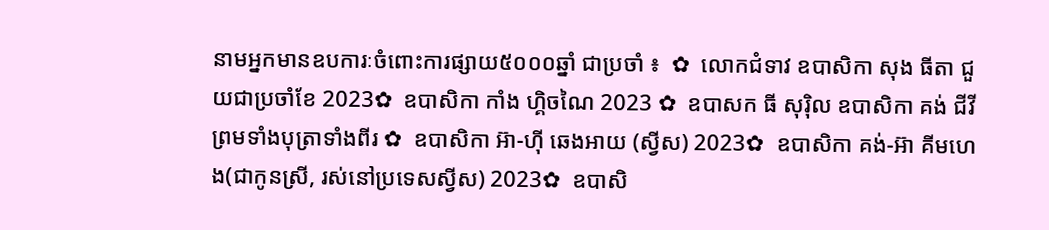នាមអ្នកមានឧបការៈចំពោះការផ្សាយ៥០០០ឆ្នាំ ជាប្រចាំ ៖  ✿  លោកជំទាវ ឧបាសិកា សុង ធីតា ជួយជាប្រចាំខែ 2023✿  ឧបាសិកា កាំង ហ្គិចណៃ 2023 ✿  ឧបាសក ធី សុរ៉ិល ឧបាសិកា គង់ ជីវី ព្រមទាំងបុត្រាទាំងពីរ ✿  ឧបាសិកា អ៊ា-ហុី ឆេងអាយ (ស្វីស) 2023✿  ឧបាសិកា គង់-អ៊ា គីមហេង(ជាកូនស្រី, រស់នៅប្រទេសស្វីស) 2023✿  ឧបាសិ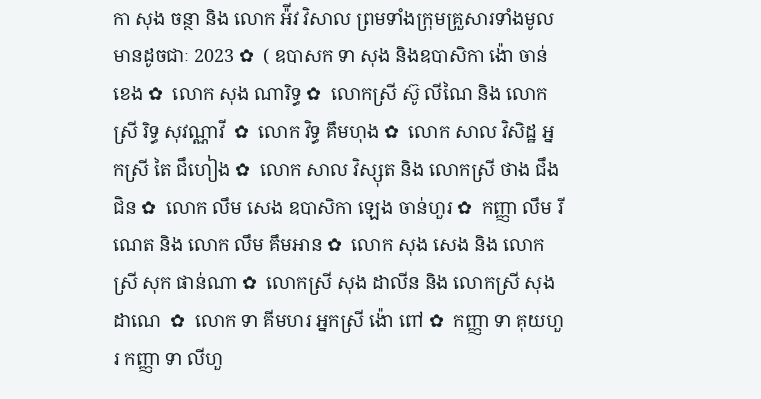កា សុង ចន្ថា និង លោក អ៉ីវ វិសាល ព្រមទាំងក្រុមគ្រួសារទាំងមូលមានដូចជាៈ 2023 ✿  ( ឧបាសក ទា សុង និងឧបាសិកា ង៉ោ ចាន់ខេង ✿  លោក សុង ណារិទ្ធ ✿  លោកស្រី ស៊ូ លីណៃ និង លោកស្រី រិទ្ធ សុវណ្ណាវី  ✿  លោក វិទ្ធ គឹមហុង ✿  លោក សាល វិសិដ្ឋ អ្នកស្រី តៃ ជឹហៀង ✿  លោក សាល វិស្សុត និង លោកស្រី ថាង ជឹងជិន ✿  លោក លឹម សេង ឧបាសិកា ឡេង ចាន់ហួរ ✿  កញ្ញា លឹម រីណេត និង លោក លឹម គឹមអាន ✿  លោក សុង សេង និង លោកស្រី សុក ផាន់ណា ✿  លោកស្រី សុង ដាលីន និង លោកស្រី សុង ដាណេ  ✿  លោក ទា គីមហរ អ្នកស្រី ង៉ោ ពៅ ✿  កញ្ញា ទា គុយហួរ កញ្ញា ទា លីហួ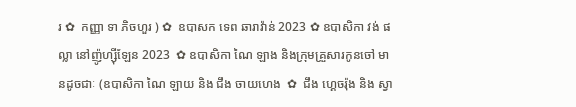រ ✿  កញ្ញា ទា ភិចហួរ ) ✿  ឧបាសក ទេព ឆារាវ៉ាន់ 2023 ✿ ឧបាសិកា វង់ ផល្លា នៅញ៉ូហ្ស៊ីឡែន 2023  ✿ ឧបាសិកា ណៃ ឡាង និងក្រុមគ្រួសារកូនចៅ មានដូចជាៈ (ឧបាសិកា ណៃ ឡាយ និង ជឹង ចាយហេង  ✿  ជឹង ហ្គេចរ៉ុង និង ស្វា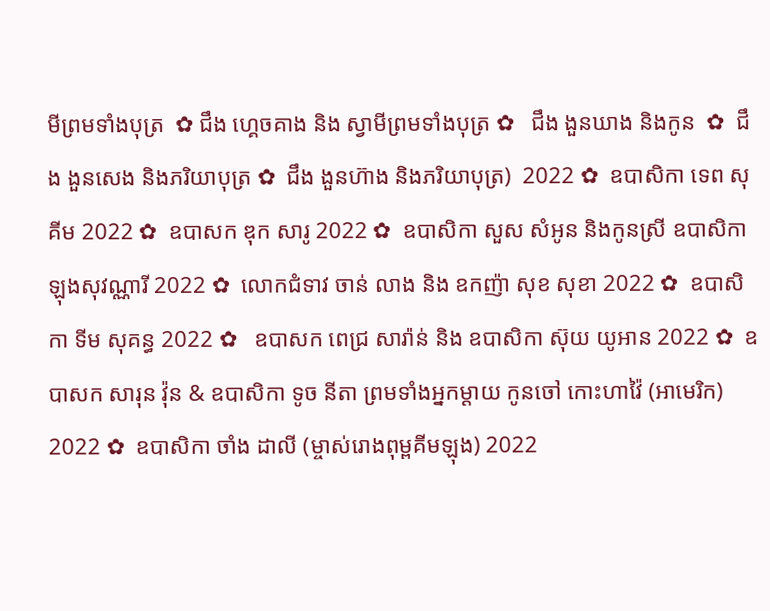មីព្រមទាំងបុត្រ  ✿ ជឹង ហ្គេចគាង និង ស្វាមីព្រមទាំងបុត្រ ✿   ជឹង ងួនឃាង និងកូន  ✿  ជឹង ងួនសេង និងភរិយាបុត្រ ✿  ជឹង ងួនហ៊ាង និងភរិយាបុត្រ)  2022 ✿  ឧបាសិកា ទេព សុគីម 2022 ✿  ឧបាសក ឌុក សារូ 2022 ✿  ឧបាសិកា សួស សំអូន និងកូនស្រី ឧបាសិកា ឡុងសុវណ្ណារី 2022 ✿  លោកជំទាវ ចាន់ លាង និង ឧកញ៉ា សុខ សុខា 2022 ✿  ឧបាសិកា ទីម សុគន្ធ 2022 ✿   ឧបាសក ពេជ្រ សារ៉ាន់ និង ឧបាសិកា ស៊ុយ យូអាន 2022 ✿  ឧបាសក សារុន វ៉ុន & ឧបាសិកា ទូច នីតា ព្រមទាំងអ្នកម្តាយ កូនចៅ កោះហាវ៉ៃ (អាមេរិក) 2022 ✿  ឧបាសិកា ចាំង ដាលី (ម្ចាស់រោងពុម្ពគីមឡុង) 2022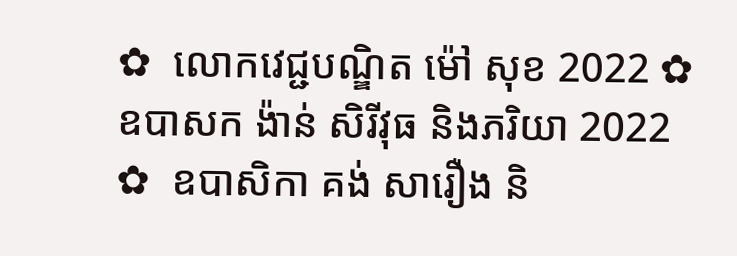✿  លោកវេជ្ជបណ្ឌិត ម៉ៅ សុខ 2022 ✿  ឧបាសក ង៉ាន់ សិរីវុធ និងភរិយា 2022 ✿  ឧបាសិកា គង់ សារឿង និ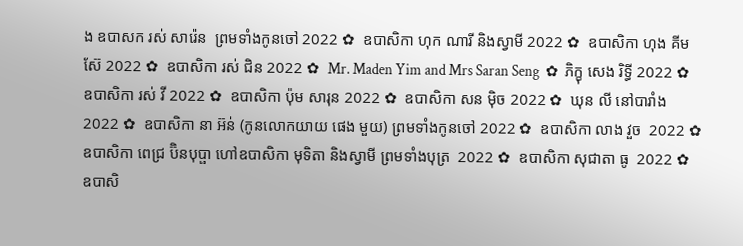ង ឧបាសក រស់ សារ៉េន  ព្រមទាំងកូនចៅ 2022 ✿  ឧបាសិកា ហុក ណារី និងស្វាមី 2022 ✿  ឧបាសិកា ហុង គីមស៊ែ 2022 ✿  ឧបាសិកា រស់ ជិន 2022 ✿  Mr. Maden Yim and Mrs Saran Seng  ✿  ភិក្ខុ សេង រិទ្ធី 2022 ✿  ឧបាសិកា រស់ វី 2022 ✿  ឧបាសិកា ប៉ុម សារុន 2022 ✿  ឧបាសិកា សន ម៉ិច 2022 ✿  ឃុន លី នៅបារាំង 2022 ✿  ឧបាសិកា នា អ៊ន់ (កូនលោកយាយ ផេង មួយ) ព្រមទាំងកូនចៅ 2022 ✿  ឧបាសិកា លាង វួច  2022 ✿  ឧបាសិកា ពេជ្រ ប៊ិនបុប្ផា ហៅឧបាសិកា មុទិតា និងស្វាមី ព្រមទាំងបុត្រ  2022 ✿  ឧបាសិកា សុជាតា ធូ  2022 ✿  ឧបាសិ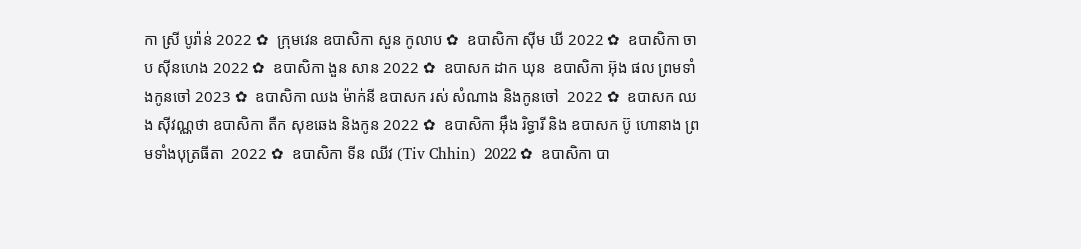កា ស្រី បូរ៉ាន់ 2022 ✿  ក្រុមវេន ឧបាសិកា សួន កូលាប ✿  ឧបាសិកា ស៊ីម ឃី 2022 ✿  ឧបាសិកា ចាប ស៊ីនហេង 2022 ✿  ឧបាសិកា ងួន សាន 2022 ✿  ឧបាសក ដាក ឃុន  ឧបាសិកា អ៊ុង ផល ព្រមទាំងកូនចៅ 2023 ✿  ឧបាសិកា ឈង ម៉ាក់នី ឧបាសក រស់ សំណាង និងកូនចៅ  2022 ✿  ឧបាសក ឈង សុីវណ្ណថា ឧបាសិកា តឺក សុខឆេង និងកូន 2022 ✿  ឧបាសិកា អុឹង រិទ្ធារី និង ឧបាសក ប៊ូ ហោនាង ព្រមទាំងបុត្រធីតា  2022 ✿  ឧបាសិកា ទីន ឈីវ (Tiv Chhin)  2022 ✿  ឧបាសិកា បា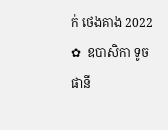ក់ ថេងគាង 2022 ✿  ឧបាសិកា ទូច ផានី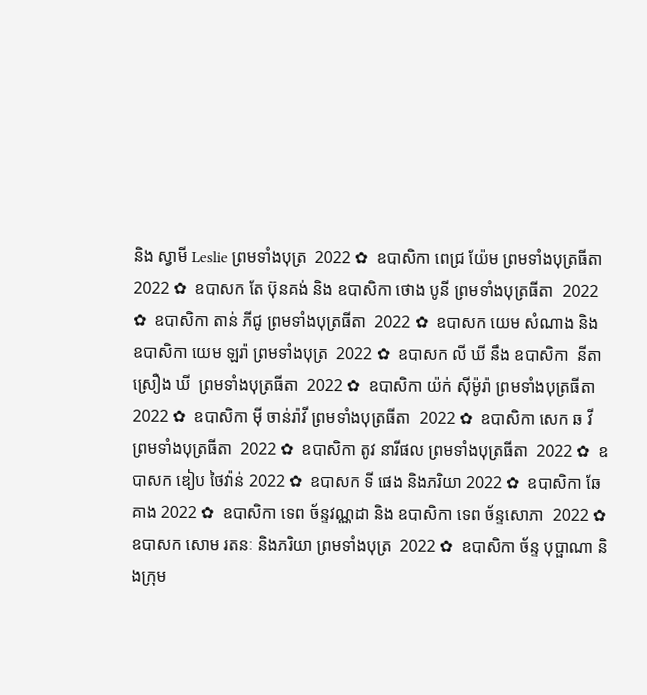និង ស្វាមី Leslie ព្រមទាំងបុត្រ  2022 ✿  ឧបាសិកា ពេជ្រ យ៉ែម ព្រមទាំងបុត្រធីតា  2022 ✿  ឧបាសក តែ ប៊ុនគង់ និង ឧបាសិកា ថោង បូនី ព្រមទាំងបុត្រធីតា  2022 ✿  ឧបាសិកា តាន់ ភីជូ ព្រមទាំងបុត្រធីតា  2022 ✿  ឧបាសក យេម សំណាង និង ឧបាសិកា យេម ឡរ៉ា ព្រមទាំងបុត្រ  2022 ✿  ឧបាសក លី ឃី នឹង ឧបាសិកា  នីតា ស្រឿង ឃី  ព្រមទាំងបុត្រធីតា  2022 ✿  ឧបាសិកា យ៉ក់ សុីម៉ូរ៉ា ព្រមទាំងបុត្រធីតា  2022 ✿  ឧបាសិកា មុី ចាន់រ៉ាវី ព្រមទាំងបុត្រធីតា  2022 ✿  ឧបាសិកា សេក ឆ វី ព្រមទាំងបុត្រធីតា  2022 ✿  ឧបាសិកា តូវ នារីផល ព្រមទាំងបុត្រធីតា  2022 ✿  ឧបាសក ឌៀប ថៃវ៉ាន់ 2022 ✿  ឧបាសក ទី ផេង និងភរិយា 2022 ✿  ឧបាសិកា ឆែ គាង 2022 ✿  ឧបាសិកា ទេព ច័ន្ទវណ្ណដា និង ឧបាសិកា ទេព ច័ន្ទសោភា  2022 ✿  ឧបាសក សោម រតនៈ និងភរិយា ព្រមទាំងបុត្រ  2022 ✿  ឧបាសិកា ច័ន្ទ បុប្ផាណា និងក្រុម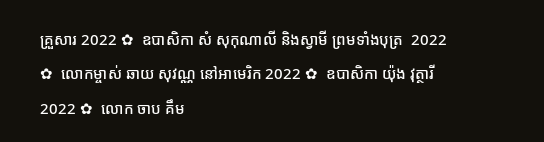គ្រួសារ 2022 ✿  ឧបាសិកា សំ សុកុណាលី និងស្វាមី ព្រមទាំងបុត្រ  2022 ✿  លោកម្ចាស់ ឆាយ សុវណ្ណ នៅអាមេរិក 2022 ✿  ឧបាសិកា យ៉ុង វុត្ថារី 2022 ✿  លោក ចាប គឹម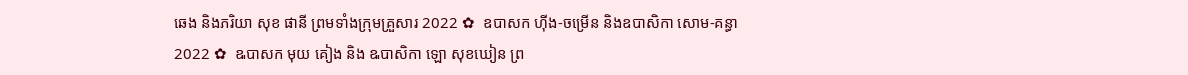ឆេង និងភរិយា សុខ ផានី ព្រមទាំងក្រុមគ្រួសារ 2022 ✿  ឧបាសក ហ៊ីង-ចម្រើន និងឧបាសិកា សោម-គន្ធា 2022 ✿  ឩបាសក មុយ គៀង និង ឩបាសិកា ឡោ សុខឃៀន ព្រ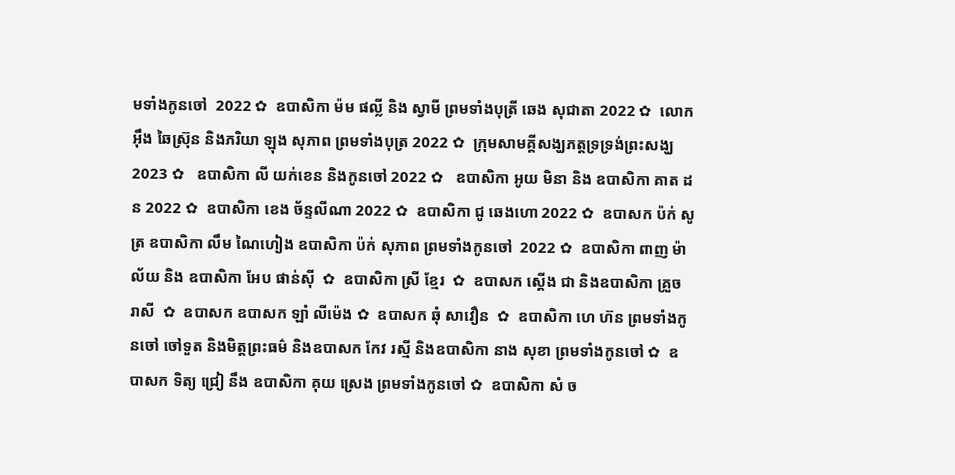មទាំងកូនចៅ  2022 ✿  ឧបាសិកា ម៉ម ផល្លី និង ស្វាមី ព្រមទាំងបុត្រី ឆេង សុជាតា 2022 ✿  លោក អ៊ឹង ឆៃស្រ៊ុន និងភរិយា ឡុង សុភាព ព្រមទាំងបុត្រ 2022 ✿  ក្រុមសាមគ្គីសង្ឃភត្តទ្រទ្រង់ព្រះសង្ឃ 2023 ✿   ឧបាសិកា លី យក់ខេន និងកូនចៅ 2022 ✿   ឧបាសិកា អូយ មិនា និង ឧបាសិកា គាត ដន 2022 ✿  ឧបាសិកា ខេង ច័ន្ទលីណា 2022 ✿  ឧបាសិកា ជូ ឆេងហោ 2022 ✿  ឧបាសក ប៉ក់ សូត្រ ឧបាសិកា លឹម ណៃហៀង ឧបាសិកា ប៉ក់ សុភាព ព្រមទាំងកូនចៅ  2022 ✿  ឧបាសិកា ពាញ ម៉ាល័យ និង ឧបាសិកា អែប ផាន់ស៊ី  ✿  ឧបាសិកា ស្រី ខ្មែរ  ✿  ឧបាសក ស្តើង ជា និងឧបាសិកា គ្រួច រាសី  ✿  ឧបាសក ឧបាសក ឡាំ លីម៉េង ✿  ឧបាសក ឆុំ សាវឿន  ✿  ឧបាសិកា ហេ ហ៊ន ព្រមទាំងកូនចៅ ចៅទួត និងមិត្តព្រះធម៌ និងឧបាសក កែវ រស្មី និងឧបាសិកា នាង សុខា ព្រមទាំងកូនចៅ ✿  ឧបាសក ទិត្យ ជ្រៀ នឹង ឧបាសិកា គុយ ស្រេង ព្រមទាំងកូនចៅ ✿  ឧបាសិកា សំ ច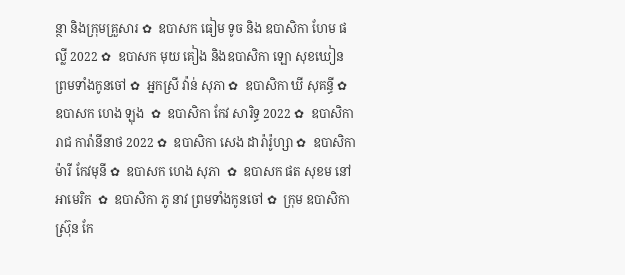ន្ថា និងក្រុមគ្រួសារ ✿  ឧបាសក ធៀម ទូច និង ឧបាសិកា ហែម ផល្លី 2022 ✿  ឧបាសក មុយ គៀង និងឧបាសិកា ឡោ សុខឃៀន ព្រមទាំងកូនចៅ ✿  អ្នកស្រី វ៉ាន់ សុភា ✿  ឧបាសិកា ឃី សុគន្ធី ✿  ឧបាសក ហេង ឡុង  ✿  ឧបាសិកា កែវ សារិទ្ធ 2022 ✿  ឧបាសិកា រាជ ការ៉ានីនាថ 2022 ✿  ឧបាសិកា សេង ដារ៉ារ៉ូហ្សា ✿  ឧបាសិកា ម៉ារី កែវមុនី ✿  ឧបាសក ហេង សុភា  ✿  ឧបាសក ផត សុខម នៅអាមេរិក  ✿  ឧបាសិកា ភូ នាវ ព្រមទាំងកូនចៅ ✿  ក្រុម ឧបាសិកា ស្រ៊ុន កែ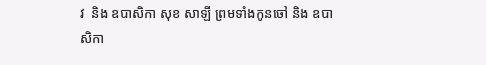វ  និង ឧបាសិកា សុខ សាឡី ព្រមទាំងកូនចៅ និង ឧបាសិកា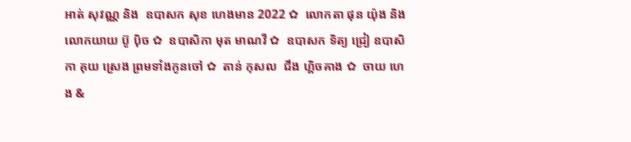អាត់ សុវណ្ណ និង  ឧបាសក សុខ ហេងមាន 2022 ✿  លោកតា ផុន យ៉ុង និង លោកយាយ ប៊ូ ប៉ិច ✿  ឧបាសិកា មុត មាណវី ✿  ឧបាសក ទិត្យ ជ្រៀ ឧបាសិកា គុយ ស្រេង ព្រមទាំងកូនចៅ ✿  តាន់ កុសល  ជឹង ហ្គិចគាង ✿  ចាយ ហេង &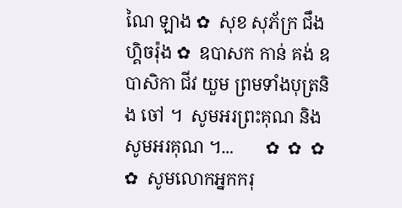ណៃ ឡាង ✿  សុខ សុភ័ក្រ ជឹង ហ្គិចរ៉ុង ✿  ឧបាសក កាន់ គង់ ឧបាសិកា ជីវ យួម ព្រមទាំងបុត្រនិង ចៅ ។  សូមអរព្រះគុណ និង សូមអរគុណ ។...       ✿  ✿  ✿    ✿  សូមលោកអ្នកករុ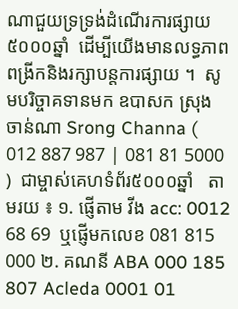ណាជួយទ្រទ្រង់ដំណើរការផ្សាយ៥០០០ឆ្នាំ  ដើម្បីយើងមានលទ្ធភាពពង្រីកនិងរក្សាបន្តការផ្សាយ ។  សូមបរិច្ចាគទានមក ឧបាសក ស្រុង ចាន់ណា Srong Channa ( 012 887 987 | 081 81 5000 )  ជាម្ចាស់គេហទំព័រ៥០០០ឆ្នាំ   តាមរយ ៖ ១. ផ្ញើតាម វីង acc: 0012 68 69  ឬផ្ញើមកលេខ 081 815 000 ២. គណនី ABA 000 185 807 Acleda 0001 01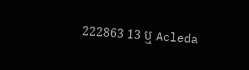222863 13 ឬ Acleda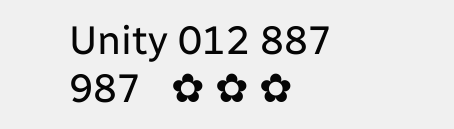Unity 012 887 987   ✿ ✿ ✿